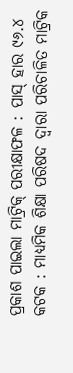ପ୍ରକାଶ ପାଇଲା ମାଟ୍ରିକ୍ ପରୀକ୍ଷାଫଳ : ପାସ୍ ହାର ୯୬.୪
କଟକ : ମାଧ୍ୟମିକ ଶିକ୍ଷା ପରିଷଦ ଦ୍ଵାରା ପରିଚାଳିତ ମାଟ୍ରିକ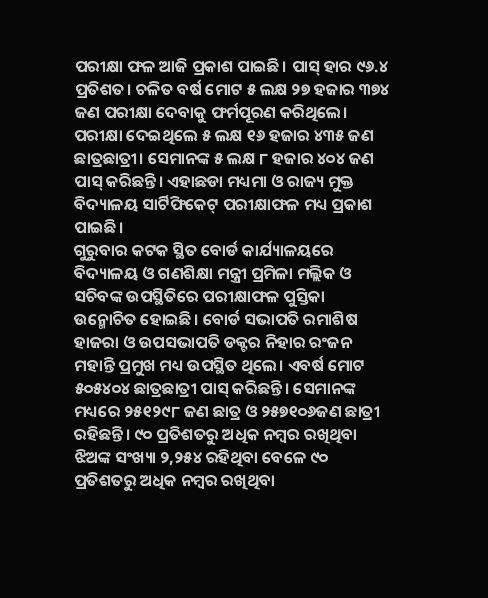ପରୀକ୍ଷା ଫଳ ଆଜି ପ୍ରକାଶ ପାଇଛି। ପାସ୍ ହାର ୯୬.୪ ପ୍ରତିଶତ। ଚଳିତ ବର୍ଷ ମୋଟ ୫ ଲକ୍ଷ ୨୭ ହଜାର ୩୭୪ ଜଣ ପରୀକ୍ଷା ଦେବାକୁ ଫର୍ମପୂରଣ କରିଥିଲେ। ପରୀକ୍ଷା ଦେଇଥିଲେ ୫ ଲକ୍ଷ ୧୬ ହଜାର ୪୩୫ ଜଣ ଛାତ୍ରଛାତ୍ରୀ। ସେମାନଙ୍କ ୫ ଲକ୍ଷ ୮ ହଜାର ୪୦୪ ଜଣ ପାସ୍ କରିଛନ୍ତି। ଏହାଛଡା ମଧ୍ୟମା ଓ ରାଜ୍ୟ ମୁକ୍ତ ବିଦ୍ୟାଳୟ ସାର୍ଟିଫିକେଟ୍ ପରୀକ୍ଷାଫଳ ମଧ୍ୟ ପ୍ରକାଶ ପାଇଛି।
ଗୁରୁବାର କଟକ ସ୍ଥିତ ବୋର୍ଡ କାର୍ଯ୍ୟାଳୟରେ ବିଦ୍ୟାଳୟ ଓ ଗଣଶିକ୍ଷା ମନ୍ତ୍ରୀ ପ୍ରମିଳା ମଲ୍ଲିକ ଓ ସଚିବଙ୍କ ଉପସ୍ଥିତିରେ ପରୀକ୍ଷାଫଳ ପୁସ୍ତିକା ଉନ୍ମୋଚିତ ହୋଇଛି। ବୋର୍ଡ ସଭାପତି ରମାଶିଷ ହାଜରା ଓ ଉପସଭାପତି ଡକ୍ଟର ନିହାର ରଂଜନ ମହାନ୍ତି ପ୍ରମୁଖ ମଧ୍ୟ ଉପସ୍ଥିତ ଥିଲେ। ଏବର୍ଷ ମୋଟ ୫୦୫୪୦୪ ଛାତ୍ରଛାତ୍ରୀ ପାସ୍ କରିଛନ୍ତି। ସେମାନଙ୍କ ମଧ୍ୟରେ ୨୫୧୨୯୮ ଜଣ ଛାତ୍ର ଓ ୨୫୭୧୦୬ଜଣ ଛାତ୍ରୀ ରହିଛନ୍ତି। ୯୦ ପ୍ରତିଶତରୁ ଅଧିକ ନମ୍ବର ରଖିଥିବା ଝିଅଙ୍କ ସଂଖ୍ୟା ୨,୨୫୪ ରହିଥିବା ବେଳେ ୯୦ ପ୍ରତିଶତରୁ ଅଧିକ ନମ୍ବର ରଖିଥିବା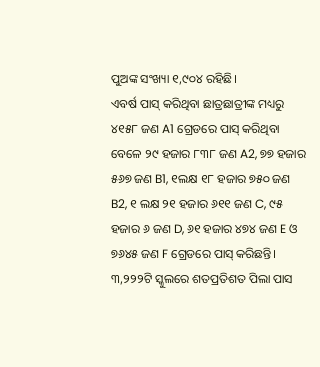ପୁଅଙ୍କ ସଂଖ୍ୟା ୧,୯୦୪ ରହିଛି।
ଏବର୍ଷ ପାସ୍ କରିଥିବା ଛାତ୍ରଛାତ୍ରୀଙ୍କ ମଧ୍ୟରୁ ୪୧୫୮ ଜଣ A1 ଗ୍ରେଡରେ ପାସ୍ କରିଥିବା ବେଳେ ୨୯ ହଜାର ୮୩୮ ଜଣ A2, ୭୭ ହଜାର ୫୬୭ ଜଣ B1, ୧ଲକ୍ଷ ୧୮ ହଜାର ୭୫୦ ଜଣ B2, ୧ ଲକ୍ଷ ୨୧ ହଜାର ୬୧୧ ଜଣ C, ୯୫ ହଜାର ୬ ଜଣ D, ୬୧ ହଜାର ୪୭୪ ଜଣ E ଓ ୭୬୪୫ ଜଣ F ଗ୍ରେଡରେ ପାସ୍ କରିଛନ୍ତି। ୩,୨୨୨ଟି ସ୍କୁଲରେ ଶତପ୍ରତିଶତ ପିଲା ପାସ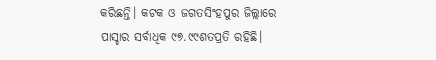କରିଛନ୍ତି। କଟକ ଓ ଜଗତସିଂହପୁର ଜିଲ୍ଲାରେ ପାସ୍ହାର ସର୍ବାଧିକ ୯୭.୯୯ଶତପ୍ରତି ରହିଛି।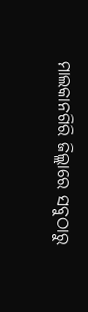ମାଲକାନଗିରି ଜିଲ୍ଲାରେ ସବୁଠାରୁ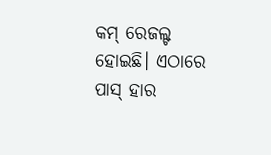କମ୍ ରେଜଲ୍ଟ ହୋଇଛି। ଏଠାରେ ପାସ୍ ହାର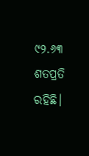୯୨.୬୩ ଶତପ୍ରତି ରହିଛି।